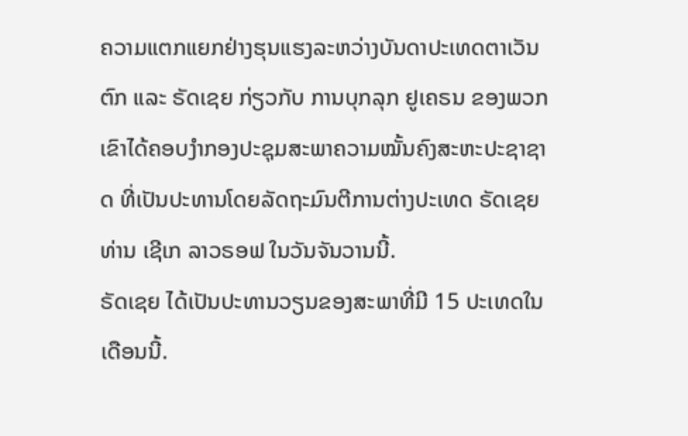ຄວາມແຕກແຍກຢ່າງຮຸນແຮງລະຫວ່າງບັນດາປະເທດຕາເວັນຕົກ ແລະ ຣັດເຊຍ ກ່ຽວກັບ ການບຸກລຸກ ຢູເຄຣນ ຂອງພວກເຂົາໄດ້ຄອບງຳກອງປະຊຸມສະພາຄວາມໝັ້ນຄົງສະຫະປະຊາຊາດ ທີ່ເປັນປະທານໂດຍລັດຖະມົນຕີການຕ່າງປະເທດ ຣັດເຊຍ ທ່ານ ເຊີເກ ລາວຣອຟ ໃນວັນຈັນວານນີ້.
ຣັດເຊຍ ໄດ້ເປັນປະທານວຽນຂອງສະພາທີ່ມີ 15 ປະເທດໃນເດືອນນີ້.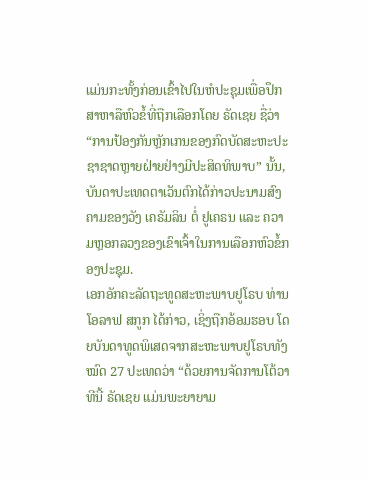ແມ່ນກະທັ້ງກ່ອນເຂົ້າໄປໃນຫໍປະຊຸມເພື່ອປຶກສາຫາລືຫົວຂໍ້ທີ່ຖືກເລືອກໂດຍ ຣັດເຊຍ ຊື່ວ່າ “ການປ້ອງກັນຫຼັກເກນຂອງກົດບັດສະຫະປະຊາຊາດຫຼາຍຝ່າຍຢ່າງມີປະສິດທິພາບ” ນັ້ນ, ບັນດາປະເທດຕາເວັນຕົກໄດ້ກ່າວປະນາມສົງຄາມຂອງວັງ ເຄຣັມລິນ ຕໍ່ ຢູເຄຣນ ແລະ ຄວາມຫຼອກລວງຂອງເຂົາເຈົ້າໃນການເລືອກຫົວຂໍ້ກອງປະຊຸມ.
ເອກອັກຄະລັດຖະທູດສະຫະພາບຢູໂຣບ ທ່ານ ໂອລາຟ ສກູກ ໄດ້ກ່າວ, ເຊິ່ງຖືກອ້ອມຮອບ ໂດຍບັນດາທູດພິເສດຈາກສະຫະພາບຢູໂຣບທັງໝົດ 27 ປະເທດວ່າ “ດ້ວຍການຈັດການໂຕ້ວາທີນີ້ ຣັດເຊຍ ແມ່ນພະຍາຍາມ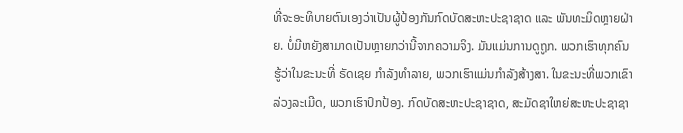ທີ່ຈະອະທິບາຍຕົນເອງວ່າເປັນຜູ້ປ້ອງກັນກົດບັດສະຫະປະຊາຊາດ ແລະ ພັນທະມິດຫຼາຍຝ່າຍ. ບໍ່ມີຫຍັງສາມາດເປັນຫຼາຍກວ່ານີ້ຈາກຄວາມຈິງ. ມັນແມ່ນການດູຖູກ. ພວກເຮົາທຸກຄົນຮູ້ວ່າໃນຂະນະທີ່ ຣັດເຊຍ ກຳລັງທຳລາຍ, ພວກເຮົາແມ່ນກຳລັງສ້າງສາ. ໃນຂະນະທີ່ພວກເຂົາລ່ວງລະເມີດ, ພວກເຮົາປົກປ້ອງ. ກົດບັດສະຫະປະຊາຊາດ, ສະມັດຊາໃຫຍ່ສະຫະປະຊາຊາ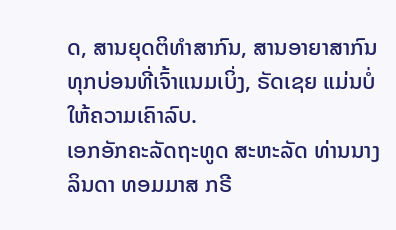ດ, ສານຍຸດຕິທຳສາກົນ, ສານອາຍາສາກົນ ທຸກບ່ອນທີ່ເຈົ້າແນມເບິ່ງ, ຣັດເຊຍ ແມ່ນບໍ່ໃຫ້ຄວາມເຄົາລົບ.
ເອກອັກຄະລັດຖະທູດ ສະຫະລັດ ທ່ານນາງ ລິນດາ ທອມມາສ ກຣີ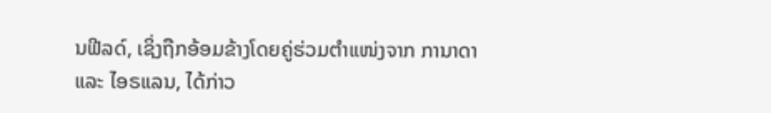ນຟີລດ໌, ເຊິ່ງຖືກອ້ອມຂ້າງໂດຍຄູ່ຮ່ວມຕຳແໜ່ງຈາກ ການາດາ ແລະ ໄອຣແລນ, ໄດ້ກ່າວ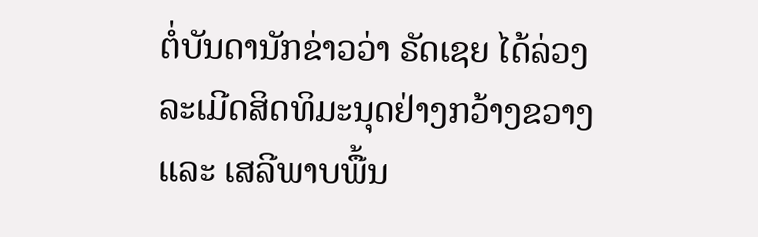ຕໍ່ບັນດານັກຂ່າວວ່າ ຣັດເຊຍ ໄດ້ລ່ວງລະເມີດສິດທິມະນຸດຢ່າງກວ້າງຂວາງ ແລະ ເສລີພາບພື້ນ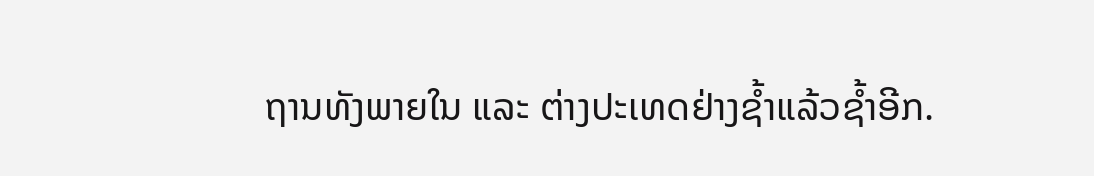ຖານທັງພາຍໃນ ແລະ ຕ່າງປະເທດຢ່າງຊ້ຳແລ້ວຊ້ຳອີກ.